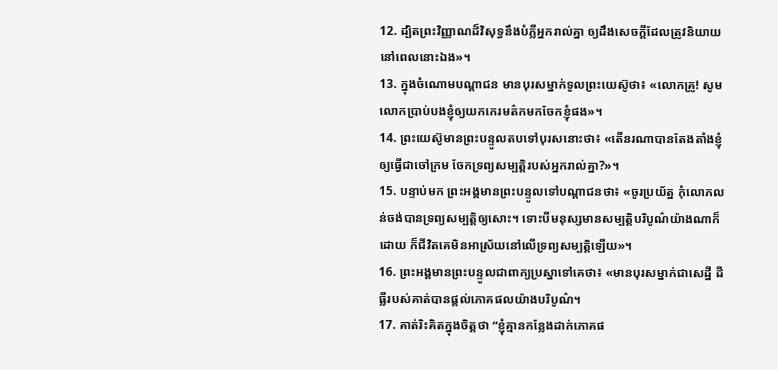12. ដ្បិតព្រះវិញ្ញាណដ៏វិសុទ្ធនឹងបំភ្លឺអ្នករាល់គ្នា ឲ្យដឹងសេចក្ដីដែលត្រូវនិយាយ នៅពេលនោះឯង»។
13. ក្នុងចំណោមបណ្ដាជន មានបុរសម្នាក់ទូលព្រះយេស៊ូថា៖ «លោកគ្រូ! សូមលោកប្រាប់បងខ្ញុំឲ្យយកកេរមត៌កមកចែកខ្ញុំផង»។
14. ព្រះយេស៊ូមានព្រះបន្ទូលតបទៅបុរសនោះថា៖ «តើនរណាបានតែងតាំងខ្ញុំឲ្យធ្វើជាចៅក្រម ចែកទ្រព្យសម្បត្តិរបស់អ្នករាល់គ្នា?»។
15. បន្ទាប់មក ព្រះអង្គមានព្រះបន្ទូលទៅបណ្ដាជនថា៖ «ចូរប្រយ័ត្ន កុំលោភលន់ចង់បានទ្រព្យសម្បត្តិឲ្យសោះ។ ទោះបីមនុស្សមានសម្បត្តិបរិបូណ៌យ៉ាងណាក៏ដោយ ក៏ជីវិតគេមិនអាស្រ័យនៅលើទ្រព្យសម្បត្តិឡើយ»។
16. ព្រះអង្គមានព្រះបន្ទូលជាពាក្យប្រស្នាទៅគេថា៖ «មានបុរសម្នាក់ជាសេដ្ឋី ដីធ្លីរបស់គាត់បានផ្ដល់ភោគផលយ៉ាងបរិបូណ៌។
17. គាត់រិះគិតក្នុងចិត្តថា “ខ្ញុំគ្មានកន្លែងដាក់ភោគផ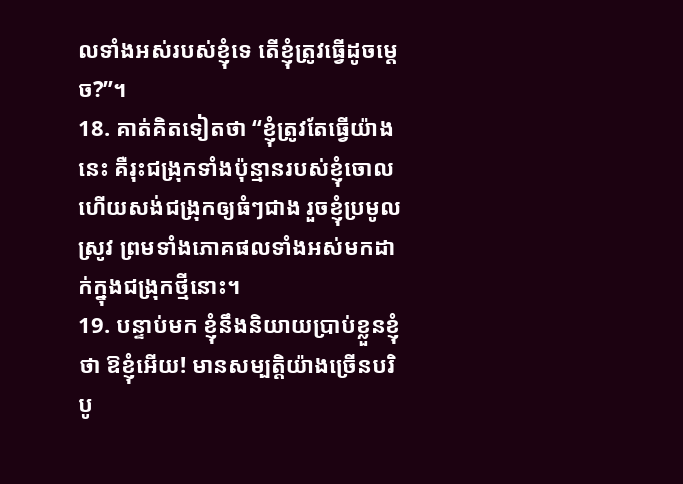លទាំងអស់របស់ខ្ញុំទេ តើខ្ញុំត្រូវធ្វើដូចម្ដេច?”។
18. គាត់គិតទៀតថា “ខ្ញុំត្រូវតែធ្វើយ៉ាងនេះ គឺរុះជង្រុកទាំងប៉ុន្មានរបស់ខ្ញុំចោល ហើយសង់ជង្រុកឲ្យធំៗជាង រួចខ្ញុំប្រមូលស្រូវ ព្រមទាំងភោគផលទាំងអស់មកដាក់ក្នុងជង្រុកថ្មីនោះ។
19. បន្ទាប់មក ខ្ញុំនឹងនិយាយប្រាប់ខ្លួនខ្ញុំថា ឱខ្ញុំអើយ! មានសម្បត្តិយ៉ាងច្រើនបរិបូ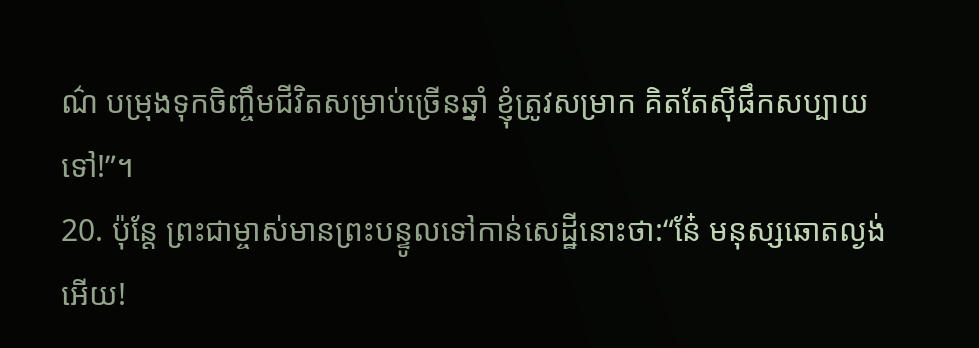ណ៌ បម្រុងទុកចិញ្ចឹមជីវិតសម្រាប់ច្រើនឆ្នាំ ខ្ញុំត្រូវសម្រាក គិតតែស៊ីផឹកសប្បាយទៅ!”។
20. ប៉ុន្តែ ព្រះជាម្ចាស់មានព្រះបន្ទូលទៅកាន់សេដ្ឋីនោះថា:“នែ៎ មនុស្សឆោតល្ងង់អើយ!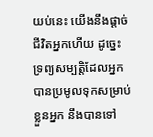យប់នេះ យើងនឹងផ្ដាច់ជីវិតអ្នកហើយ ដូច្នេះ ទ្រព្យសម្បត្តិដែលអ្នកបានប្រមូលទុកសម្រាប់ខ្លួនអ្នក នឹងបានទៅ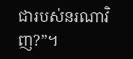ជារបស់នរណាវិញ?”។